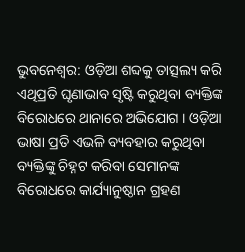ଭୁବନେଶ୍ବର: ଓଡ଼ିଆ ଶବ୍ଦକୁ ତାତ୍ସଲ୍ୟ କରି ଏଥିପ୍ରତି ଘୃଣାଭାବ ସୃଷ୍ଟି କରୁଥିବା ବ୍ୟକ୍ତିଙ୍କ ବିରୋଧରେ ଥାନାରେ ଅଭିଯୋଗ । ଓଡ଼ିଆ ଭାଷା ପ୍ରତି ଏଭଳି ବ୍ୟବହାର କରୁଥିବା ବ୍ୟକ୍ତିଙ୍କୁ ଚିହ୍ନଟ କରିବା ସେମାନଙ୍କ ବିରୋଧରେ କାର୍ଯ୍ୟାନୁଷ୍ଠାନ ଗ୍ରହଣ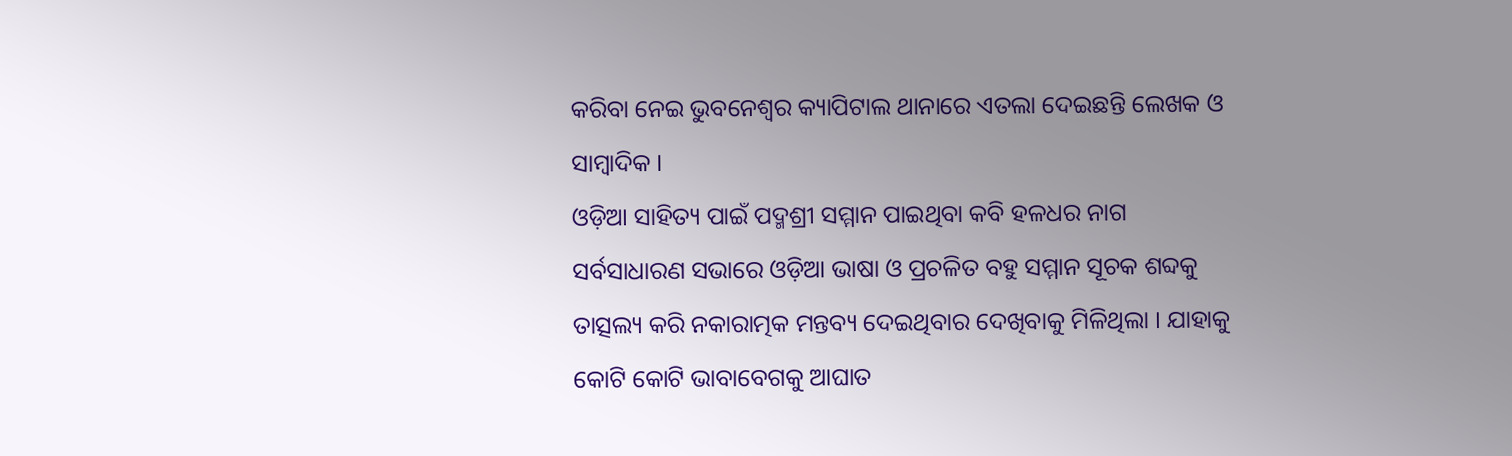କରିବା ନେଇ ଭୁବନେଶ୍ବର କ୍ୟାପିଟାଲ ଥାନାରେ ଏତଲା ଦେଇଛନ୍ତି ଲେଖକ ଓ ସାମ୍ବାଦିକ ।
ଓଡ଼ିଆ ସାହିତ୍ୟ ପାଇଁ ପଦ୍ମଶ୍ରୀ ସମ୍ମାନ ପାଇଥିବା କବି ହଳଧର ନାଗ ସର୍ବସାଧାରଣ ସଭାରେ ଓଡ଼ିଆ ଭାଷା ଓ ପ୍ରଚଳିତ ବହୁ ସମ୍ମାନ ସୂଚକ ଶବ୍ଦକୁ ତାତ୍ସଲ୍ୟ କରି ନକାରାତ୍ମକ ମନ୍ତବ୍ୟ ଦେଇଥିବାର ଦେଖିବାକୁ ମିଳିଥିଲା । ଯାହାକୁ କୋଟି କୋଟି ଭାବାବେଗକୁ ଆଘାତ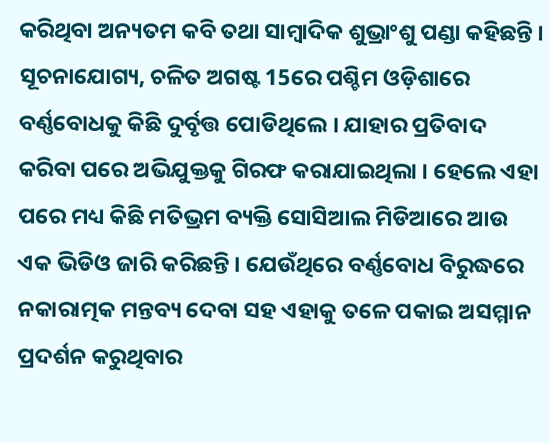କରିଥିବା ଅନ୍ୟତମ କବି ତଥା ସାମ୍ବାଦିକ ଶୁଭ୍ରାଂଶୁ ପଣ୍ଡା କହିଛନ୍ତି ।
ସୂଚନାଯୋଗ୍ୟ, ଚଳିତ ଅଗଷ୍ଟ 15ରେ ପଶ୍ଚିମ ଓଡ଼ିଶାରେ ବର୍ଣ୍ଣବୋଧକୁ କିଛି ଦୁର୍ବୃତ୍ତ ପୋଡିଥିଲେ । ଯାହାର ପ୍ରତିବାଦ କରିବା ପରେ ଅଭିଯୁକ୍ତକୁ ଗିରଫ କରାଯାଇଥିଲା । ହେଲେ ଏହା ପରେ ମଧ୍ୟ କିଛି ମତିଭ୍ରମ ବ୍ୟକ୍ତି ସୋସିଆଲ ମିଡିଆରେ ଆଉ ଏକ ଭିଡିଓ ଜାରି କରିଛନ୍ତି । ଯେଉଁଥିରେ ବର୍ଣ୍ଣବୋଧ ବିରୁଦ୍ଧରେ ନକାରାତ୍ମକ ମନ୍ତବ୍ୟ ଦେବା ସହ ଏହାକୁ ତଳେ ପକାଇ ଅସମ୍ମାନ ପ୍ରଦର୍ଶନ କରୁଥିବାର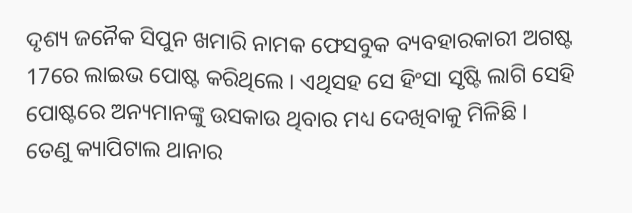ଦୃଶ୍ୟ ଜନୈକ ସିପୁନ ଖମାରି ନାମକ ଫେସବୁକ ବ୍ୟବହାରକାରୀ ଅଗଷ୍ଟ 17ରେ ଲାଇଭ ପୋଷ୍ଟ କରିଥିଲେ । ଏଥିସହ ସେ ହିଂସା ସୃଷ୍ଟି ଲାଗି ସେହି ପୋଷ୍ଟରେ ଅନ୍ୟମାନଙ୍କୁ ଉସକାଉ ଥିବାର ମଧ୍ୟ ଦେଖିବାକୁ ମିଳିଛି ।
ତେଣୁ କ୍ୟାପିଟାଲ ଥାନାର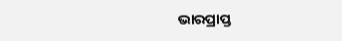ଭାରପ୍ରାପ୍ତ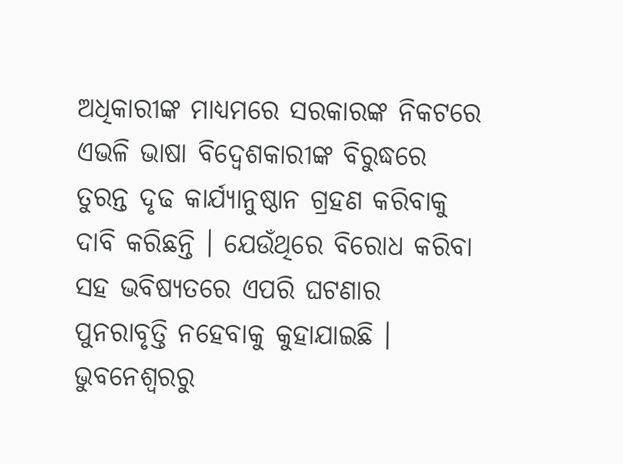ଅଧିକାରୀଙ୍କ ମାଧ୍ୟମରେ ସରକାରଙ୍କ ନିକଟରେ ଏଭଳି ଭାଷା ବିଦ୍ବେଶକାରୀଙ୍କ ବିରୁଦ୍ଧରେ ତୁରନ୍ତ ଦୃଢ କାର୍ଯ୍ୟାନୁଷ୍ଠାନ ଗ୍ରହଣ କରିବାକୁ ଦାବି କରିଛନ୍ତି । ଯେଉଁଥିରେ ବିରୋଧ କରିବା ସହ ଭବିଷ୍ୟତରେ ଏପରି ଘଟଣାର ପୁନରାବୃତ୍ତି ନହେବାକୁ କୁହାଯାଇଛି ।
ଭୁବନେଶ୍ବରରୁ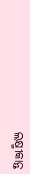ଲକ୍ଷ୍ମୀକାନ୍ତ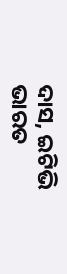ଦାସ, ଇଟିଭି ଭାରତ